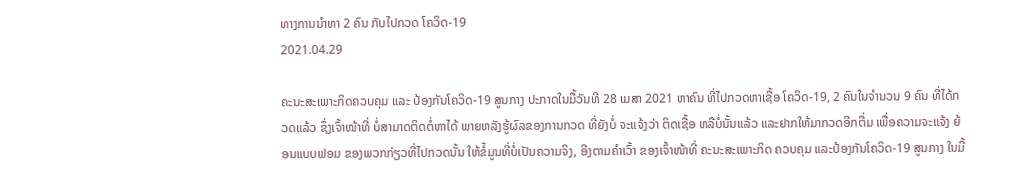ທາງການນໍາຫາ 2 ຄົນ ກັບໄປກວດ ໂຄວິດ-19
2021.04.29

ຄະນະສະເພາະກິດຄວບຄຸມ ແລະ ປ້ອງກັນໂຄວິດ-19 ສູນກາງ ປະກາດໃນມື້ວັນທີ 28 ເມສາ 2021 ຫາຄົນ ທີ່ໄປກວດຫາເຊື້ອ ໂຄວິດ-19, 2 ຄົນໃນຈໍານວນ 9 ຄົນ ທີ່ໄດ້ກວດແລ້ວ ຊຶ່ງເຈົ້າໜ້າທີ່ ບໍ່ສາມາດຕິດຕໍ່ຫາໄດ້ ພາຍຫລັງຮູ້ຜົລຂອງການກວດ ທີ່ຍັງບໍ່ ຈະແຈ້ງວ່າ ຕິດເຊື້ອ ຫລືບໍ່ນັ້ນແລ້ວ ແລະຢາກໃຫ້ມາກວດອີກຕື່ມ ເພື່ອຄວາມຈະແຈ້ງ ຍ້ອນແບບຟອມ ຂອງພວກກ່ຽວທີ່ໄປກວດນັ້ນ ໃຫ້ຂໍ້ມູນທີ່ບໍ່ເປັນຄວາມຈິງ, ອີງຕາມຄໍາເວົ້າ ຂອງເຈົ້າໜ້າທີ່ ຄະນະສະເພາະກິດ ຄວບຄຸມ ແລະປ້ອງກັນໂຄວິດ-19 ສູນກາງ ໃນມື້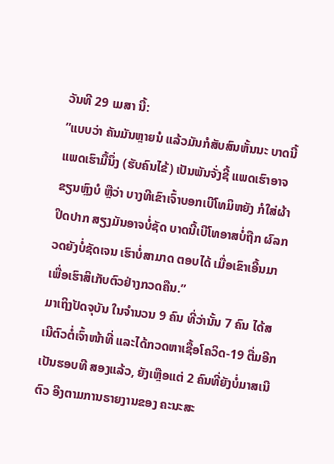ວັນທີ 29 ເມສາ ນີ້:
”ແບບວ່າ ຄັນມັນຫຼາຍນໍ ແລ້ວມັນກໍສັບສົນຫັ້ນນະ ບາດນີ້ແພດເຮົາມື້ນຶ່ງ (ຮັບຄົນໄຂ້) ເປັນພັນຈັ່ງຊີ້ ແພດເຮົາອາຈຂຽນຫຼົງບໍ ຫຼືວ່າ ບາງທີເຂົາເຈົ້າບອກເບີໂທມິຫຍັງ ກໍໃສ່ຜ້າປິດປາກ ສຽງມັນອາຈບໍ່ຊັດ ບາດນີ້ເບີໂທອາສບໍ່ຖືກ ຜົລກວດຍັງບໍ່ຊັດເຈນ ເຮົາບໍ່ສາມາດ ຕອບໄດ້ ເມື່ອເຂົາເອີ້ນມາ ເພື່ອເຮົາສິເກັບຕົວຢ່າງກວດຄືນ.”
ມາເຖິງປັດຈຸບັນ ໃນຈໍານວນ 9 ຄົນ ທີ່ວ່ານັ້ນ 7 ຄົນ ໄດ້ສເນີຕົວຕໍ່ເຈົ້າໜ້າທີ່ ແລະໄດ້ກວດຫາເຊື້ອໂຄວິດ-19 ຕື່ມອີກເປັນຮອບທີ ສອງແລ້ວ, ຍັງເຫຼືອແຕ່ 2 ຄົນທີ່ຍັງບໍ່ມາສເນີຕົວ ອີງຕາມການຣາຍງານຂອງ ຄະນະສະ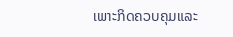ເພາະກິດຄວບຄຸມແລະ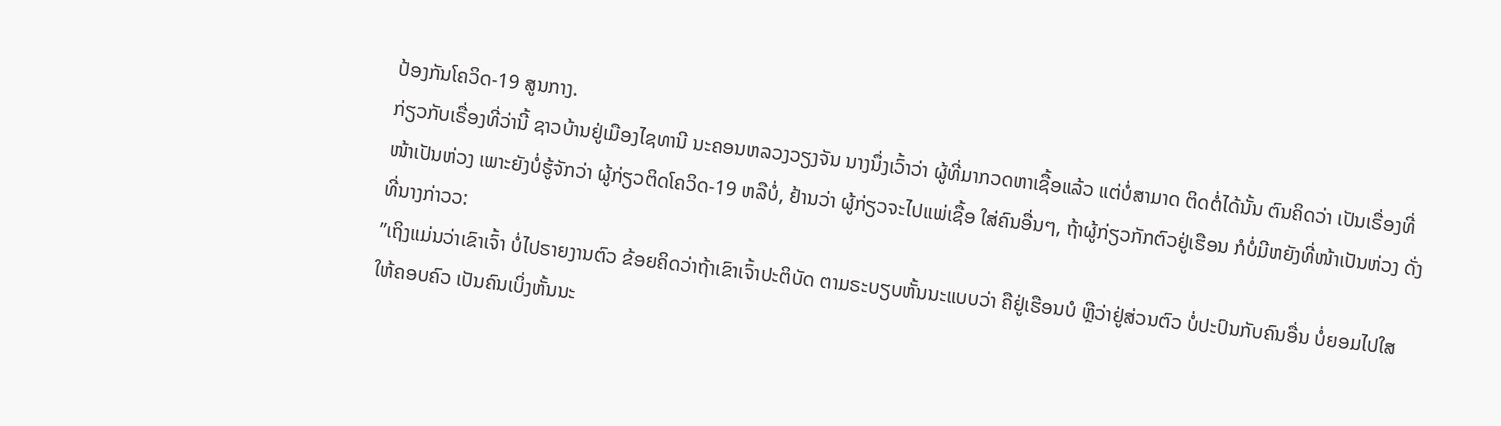ປ້ອງກັນໂຄວິດ-19 ສູນກາງ.
ກ່ຽວກັບເຣື່ອງທີ່ວ່ານີ້ ຊາວບ້ານຢູ່ເມືອງໄຊທານີ ນະຄອນຫລວງວຽງຈັນ ນາງນຶ່ງເວົ້າວ່າ ຜູ້ທີ່ມາກວດຫາເຊື້ອແລ້ວ ແຕ່ບໍ່ສາມາດ ຕິດຕໍ່ໄດ້ນັ້ນ ຕົນຄິດວ່າ ເປັນເຣື່ອງທີ່ໜ້າເປັນຫ່ວງ ເພາະຍັງບໍ່ຮູ້ຈັກວ່າ ຜູ້ກ່ຽວຕິດໂຄວິດ-19 ຫລືບໍ່, ຢ້ານວ່າ ຜູ້ກ່ຽວຈະໄປແພ່ເຊື້ອ ໃສ່ຄົນອື່ນໆ, ຖ້າຜູ້ກ່ຽວກັກຕົວຢູ່ເຮືອນ ກໍບໍ່ມີຫຍັງທີ່ໜ້າເປັນຫ່ວງ ດັ່ງທີ່ນາງກ່າວວ:
”ເຖິງແມ່ນວ່າເຂົາເຈົ້າ ບໍ່ໄປຣາຍງານຕົວ ຂ້ອຍຄິດວ່າຖ້າເຂົາເຈົ້າປະຕິບັດ ຕາມຣະບຽບຫັ້ນນະແບບວ່າ ຄືຢູ່ເຮືອນບໍ ຫຼືວ່າຢູ່ສ່ວນຕົວ ບໍ່ປະປົນກັບຄົນອື່ນ ບໍ່ຍອມໄປໃສ ໃຫ້ຄອບຄົວ ເປັນຄົນເບິ່ງຫັ້ນນະ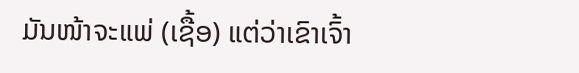ມັນໜ້າຈະແພ່ (ເຊື້ອ) ແຕ່ວ່າເຂົາເຈົ້າ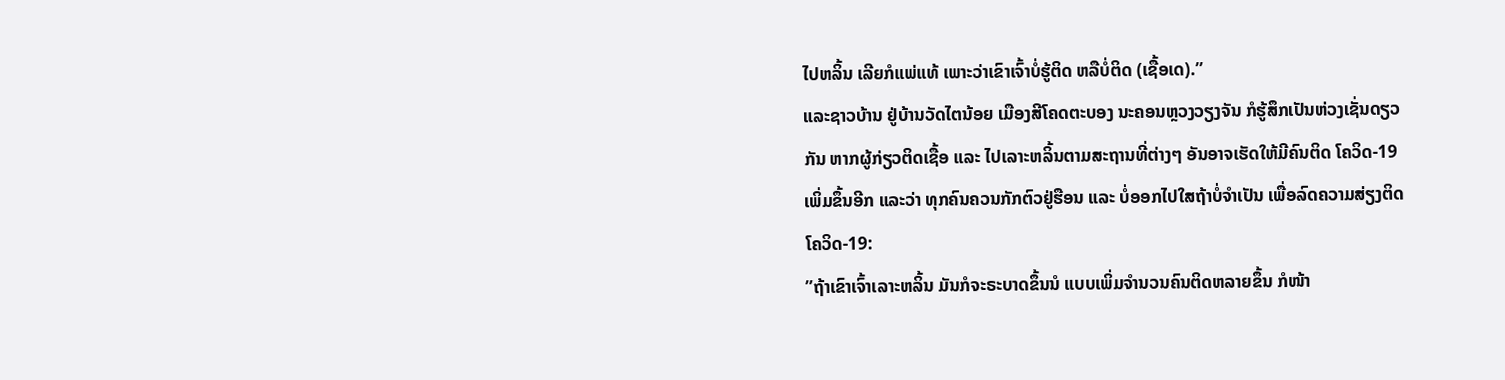ໄປຫລິ້ນ ເລີຍກໍແພ່ແທ້ ເພາະວ່າເຂົາເຈົ້າບໍ່ຮູ້ຕິດ ຫລືບໍ່ຕິດ (ເຊື້ອເດ).”
ແລະຊາວບ້ານ ຢູ່ບ້ານວັດໄຕນ້ອຍ ເມືອງສີໂຄດຕະບອງ ນະຄອນຫຼວງວຽງຈັນ ກໍຮູ້ສຶກເປັນຫ່ວງເຊັ່ນດຽວກັນ ຫາກຜູ້ກ່ຽວຕິດເຊື້ອ ແລະ ໄປເລາະຫລິ້ນຕາມສະຖານທີ່ຕ່າງໆ ອັນອາຈເຮັດໃຫ້ມີຄົນຕິດ ໂຄວິດ-19 ເພິ່ມຂຶ້ນອີກ ແລະວ່າ ທຸກຄົນຄວນກັກຕົວຢູ່ຮືອນ ແລະ ບໍ່ອອກໄປໃສຖ້າບໍ່ຈໍາເປັນ ເພື່ອລົດຄວາມສ່ຽງຕິດ ໂຄວິດ-19:
”ຖ້າເຂົາເຈົ້າເລາະຫລິ້ນ ມັນກໍຈະຣະບາດຂຶ້ນນໍ ແບບເພິ່ມຈໍານວນຄົນຕິດຫລາຍຂຶ້ນ ກໍໜ້າ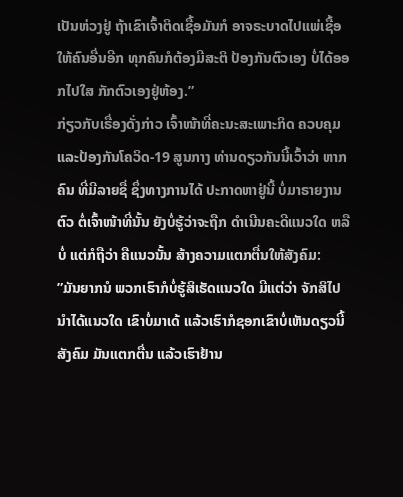ເປັນຫ່ວງຢູ່ ຖ້າເຂົາເຈົ້າຕິດເຊື້ອມັນກໍ ອາຈຣະບາດໄປແພ່ເຊື້ອໃຫ້ຄົນອື່ນອີກ ທຸກຄົນກໍຕ້ອງມີສະຕິ ປ້ອງກັນຕົວເອງ ບໍ່ໄດ້ອອກໄປໃສ ກັກຕົວເອງຢູ່ຫ້ອງ.”
ກ່ຽວກັບເຣື່ອງດັ່ງກ່າວ ເຈົ້າໜ້າທີ່ຄະນະສະເພາະກິດ ຄວບຄຸມ ແລະປ້ອງກັນໂຄວິດ-19 ສູນກາງ ທ່ານດຽວກັນນີ້ເວົ້າວ່າ ຫາກຄົນ ທີ່ມີລາຍຊື່ ຊຶ່ງທາງການໄດ້ ປະກາດຫາຢູ່ນີ້ ບໍ່ມາຣາຍງານຕົວ ຕໍ່ເຈົ້າໜ້າທີ່ນັ້ນ ຍັງບໍ່ຮູ້ວ່າຈະຖືກ ດໍາເນີນຄະດີແນວໃດ ຫລືບໍ່ ແຕ່ກໍຖືວ່າ ຄືແນວນັ້ນ ສ້າງຄວາມແຕກຕື່ນໃຫ້ສັງຄົມ:
”ມັນຍາກນໍ ພວກເຮົາກໍບໍ່ຮູ້ສິເຮັດແນວໃດ ມີແຕ່ວ່າ ຈັກສິໄປນໍາໄດ້ແນວໃດ ເຂົາບໍ່ມາເດ້ ແລ້ວເຮົາກໍຊອກເຂົາບໍ່ເຫັນດຽວນີ້ ສັງຄົມ ມັນແຕກຕື່ນ ແລ້ວເຮົາຢ້ານ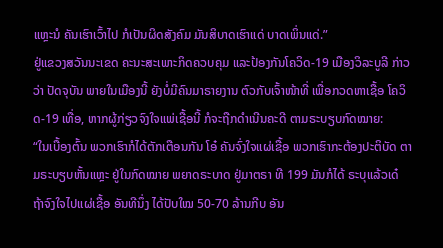ແຫຼະນໍ ຄັນເຮົາເວົ້າໄປ ກໍເປັນຜິດສັງຄົມ ມັນສິບາດເຮົາແດ່ ບາດເພິ່ນແດ່.”
ຢູ່ແຂວງສວັນນະເຂດ ຄະນະສະເພາະກິດຄວບຄຸມ ແລະປ້ອງກັນໂຄວິດ-19 ເມືອງວິລະບູລີ ກ່າວວ່າ ປັດຈຸບັນ ພາຍໃນເມືອງນີ້ ຍັງບໍ່ມີຄົນມາຣາຍງານ ຕົວກັບເຈົ້າໜ້າທີ່ ເພື່ອກວດຫາເຊື້ອ ໂຄວິດ-19 ເທື່ອ, ຫາກຜູ້ກ່ຽວຈົງໃຈແພ່ເຊື້ອນີ້ ກໍຈະຖືກດໍາເນີນຄະດີ ຕາມຣະບຽບກົດໝາຍ:
“ໃນເບື້ອງຕົ້ນ ພວກເຮົາກໍໄດ້ຕັກເຕືອນກັນ ໂອ໋ ຄັນຈົ່ງໃຈແຜ່ເຊື້ອ ພວກເຮົາກະຕ້ອງປະຕິບັດ ຕາມຣະບຽບຫັ້ນແຫຼະ ຢູ່ໃນກົດໝາຍ ພຍາດຣະບາດ ຢູ່ມາຕຣາ ທີ 199 ມັນກໍໄດ້ ຣະບຸແລ້ວເດ໋ ຖ້າຈົງໃຈໄປແຜ່ເຊື້ອ ອັນທີນຶ່ງ ໄດ້ປັບໃໝ 50-70 ລ້ານກີບ ອັນ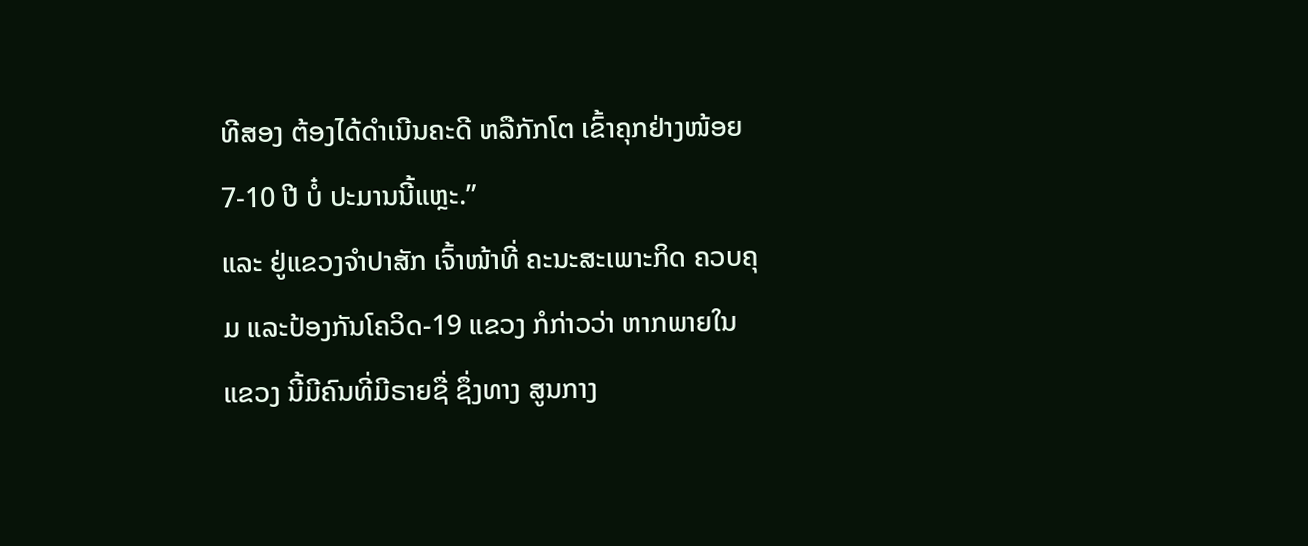ທີສອງ ຕ້ອງໄດ້ດໍາເນີນຄະດີ ຫລືກັກໂຕ ເຂົ້າຄຸກຢ່າງໜ້ອຍ 7-10 ປີ ບໍ໋ ປະມານນີ້ແຫຼະ.”
ແລະ ຢູ່ແຂວງຈໍາປາສັກ ເຈົ້າໜ້າທີ່ ຄະນະສະເພາະກິດ ຄວບຄຸມ ແລະປ້ອງກັນໂຄວິດ-19 ແຂວງ ກໍກ່າວວ່າ ຫາກພາຍໃນແຂວງ ນີ້ມີຄົນທີ່ມີຣາຍຊື່ ຊຶ່ງທາງ ສູນກາງ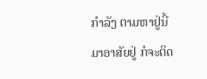ກໍາລັງ ຕາມຫາຢູ່ນີ້ ມາອາສັຍຢູ່ ກໍຈະຕິດ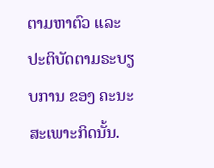ຕາມຫາຕົວ ແລະປະຕິບັດຕາມຣະບຽບການ ຂອງ ຄະນະສະເພາະກິດນັ້ນ.